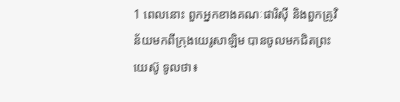1 ពេលនោះ ពួកអ្នកខាងគណៈផារិស៊ី និងពួកគ្រូវិន័យមកពីក្រុងយេរូសាឡិម បានចូលមកជិតព្រះយេស៊ូ ទូលថា៖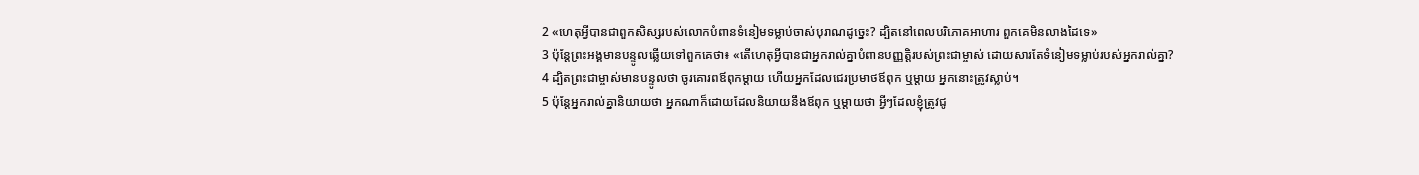2 «ហេតុអ្វីបានជាពួកសិស្សរបស់លោកបំពានទំនៀមទម្លាប់ចាស់បុរាណដូច្នេះ? ដ្បិតនៅពេលបរិភោគអាហារ ពួកគេមិនលាងដៃទេ»
3 ប៉ុន្ដែព្រះអង្គមានបន្ទូលឆ្លើយទៅពួកគេថា៖ «តើហេតុអ្វីបានជាអ្នករាល់គ្នាបំពានបញ្ញត្ដិរបស់ព្រះជាម្ចាស់ ដោយសារតែទំនៀមទម្លាប់របស់អ្នករាល់គ្នា?
4 ដ្បិតព្រះជាម្ចាស់មានបន្ទូលថា ចូរគោរពឪពុកម្ដាយ ហើយអ្នកដែលជេរប្រមាថឪពុក ឬម្ដាយ អ្នកនោះត្រូវស្លាប់។
5 ប៉ុន្ដែអ្នករាល់គ្នានិយាយថា អ្នកណាក៏ដោយដែលនិយាយនឹងឪពុក ឬម្ដាយថា អ្វីៗដែលខ្ញុំត្រូវជូ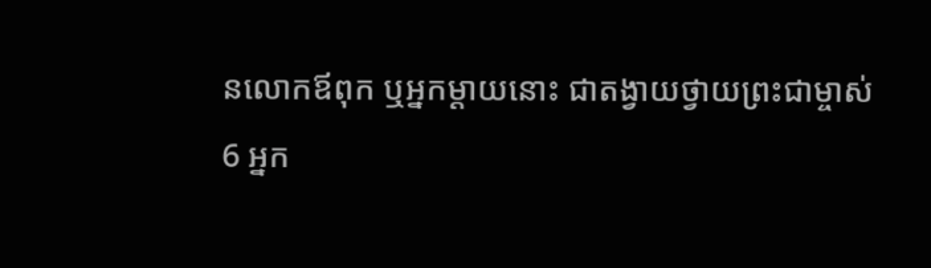នលោកឪពុក ឬអ្នកម្ដាយនោះ ជាតង្វាយថ្វាយព្រះជាម្ចាស់
6 អ្នក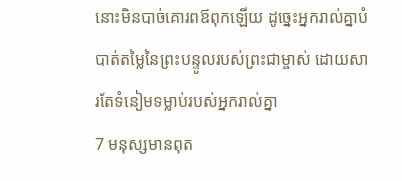នោះមិនបាច់គោរពឪពុកឡើយ ដូច្នេះអ្នករាល់គ្នាបំបាត់តម្លៃនៃព្រះបន្ទូលរបស់ព្រះជាម្ចាស់ ដោយសារតែទំនៀមទម្លាប់របស់អ្នករាល់គ្នា
7 មនុស្សមានពុត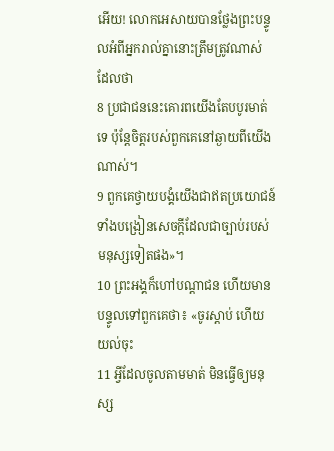អើយ! លោកអេសាយបានថ្លែងព្រះបន្ទូលអំពីអ្នករាល់គ្នានោះត្រឹមត្រូវណាស់ ដែលថា
8 ប្រជាជននេះគោរពយើងតែបបូរមាត់ទេ ប៉ុន្ដែចិត្ដរបស់ពួកគេនៅឆ្ងាយពីយើងណាស់។
9 ពួកគេថ្វាយបង្គំយើងជាឥតប្រយោជន៍ ទាំងបង្រៀនសេចក្ដីដែលជាច្បាប់របស់មនុស្សទៀតផង»។
10 ព្រះអង្គក៏ហៅបណ្ដាជន ហើយមានបន្ទូលទៅពួកគេថា៖ «ចូរស្ដាប់ ហើយយល់ចុះ
11 អ្វីដែលចូលតាមមាត់ មិនធ្វើឲ្យមនុស្ស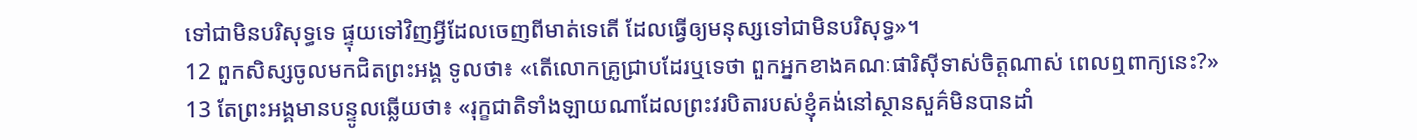ទៅជាមិនបរិសុទ្ធទេ ផ្ទុយទៅវិញអ្វីដែលចេញពីមាត់ទេតើ ដែលធ្វើឲ្យមនុស្សទៅជាមិនបរិសុទ្ធ»។
12 ពួកសិស្សចូលមកជិតព្រះអង្គ ទូលថា៖ «តើលោកគ្រូជ្រាបដែរឬទេថា ពួកអ្នកខាងគណៈផារិស៊ីទាស់ចិត្ដណាស់ ពេលឮពាក្យនេះ?»
13 តែព្រះអង្គមានបន្ទូលឆ្លើយថា៖ «រុក្ខជាតិទាំងឡាយណាដែលព្រះវរបិតារបស់ខ្ញុំគង់នៅស្ថានសួគ៌មិនបានដាំ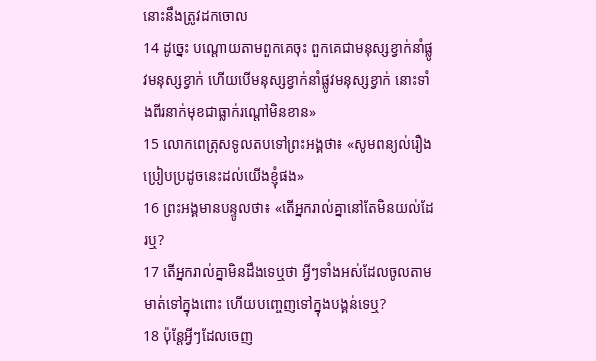នោះនឹងត្រូវដកចោល
14 ដូច្នេះ បណ្ដោយតាមពួកគេចុះ ពួកគេជាមនុស្សខ្វាក់នាំផ្លូវមនុស្សខ្វាក់ ហើយបើមនុស្សខ្វាក់នាំផ្លូវមនុស្សខ្វាក់ នោះទាំងពីរនាក់មុខជាធ្លាក់រណ្ដៅមិនខាន»
15 លោកពេត្រុសទូលតបទៅព្រះអង្គថា៖ «សូមពន្យល់រឿងប្រៀបប្រដូចនេះដល់យើងខ្ញុំផង»
16 ព្រះអង្គមានបន្ទូលថា៖ «តើអ្នករាល់គ្នានៅតែមិនយល់ដែរឬ?
17 តើអ្នករាល់គ្នាមិនដឹងទេឬថា អ្វីៗទាំងអស់ដែលចូលតាមមាត់ទៅក្នុងពោះ ហើយបញ្ចេញទៅក្នុងបង្គន់ទេឬ?
18 ប៉ុន្ដែអ្វីៗដែលចេញ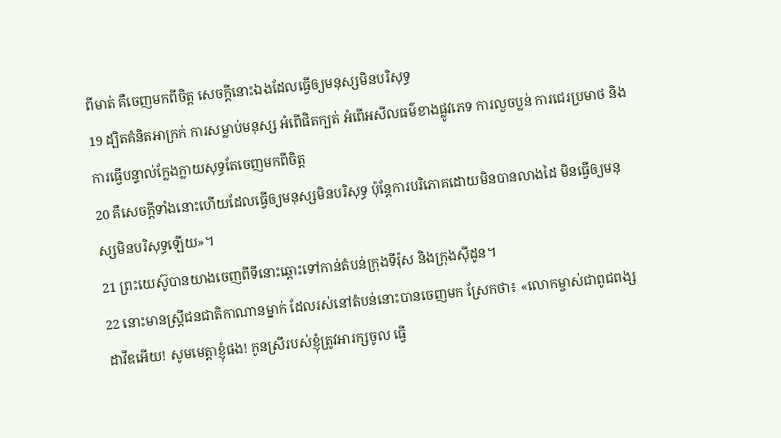ពីមាត់ គឺចេញមកពីចិត្ដ សេចក្ដីនោះឯងដែលធ្វើឲ្យមនុស្សមិនបរិសុទ្ធ
19 ដ្បិតគំនិតអាក្រក់ ការសម្លាប់មនុស្ស អំពើផិតក្បត់ អំពើអសីលធម៌ខាងផ្លូវភេទ ការលួចប្លន់ ការជេរប្រមាថ និងការធ្វើបន្ទាល់ក្លែងក្លាយសុទ្ធតែចេញមកពីចិត្ដ
20 គឺសេចក្ដីទាំងនោះហើយដែលធ្វើឲ្យមនុស្សមិនបរិសុទ្ធ ប៉ុន្ដែការបរិភោគដោយមិនបានលាងដៃ មិនធ្វើឲ្យមនុស្សមិនបរិសុទ្ធឡើយ»។
21 ព្រះយេស៊ូបានយាងចេញពីទីនោះឆ្ពោះទៅកាន់តំបន់ក្រុងទីរ៉ុស និងក្រុងស៊ីដូន។
22 នោះមានស្ដ្រីជនជាតិកាណានម្នាក់ ដែលរស់នៅតំបន់នោះបានចេញមក ស្រែកថា៖ «លោកម្ចាស់ជាពូជពង្សដាវីឌអើយ! សូមមេត្តាខ្ញុំផង! កូនស្រីរបស់ខ្ញុំត្រូវអារក្សចូល ធ្វើ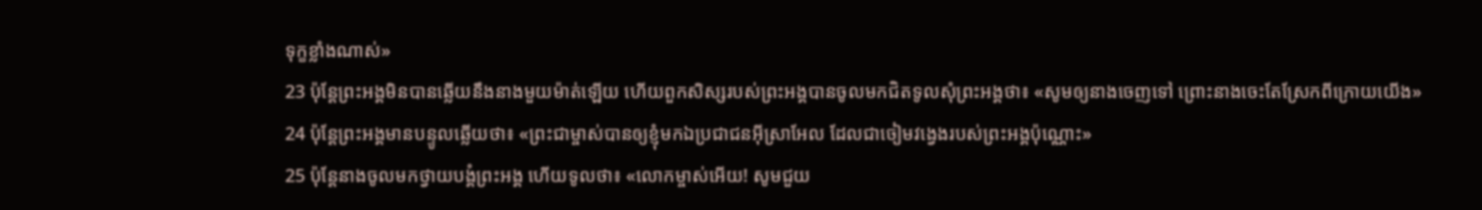ទុក្ខខ្លាំងណាស់»
23 ប៉ុន្ដែព្រះអង្គមិនបានឆ្លើយនឹងនាងមួយម៉ាត់ឡើយ ហើយពួកសិស្សរបស់ព្រះអង្គបានចូលមកជិតទូលសុំព្រះអង្គថា៖ «សូមឲ្យនាងចេញទៅ ព្រោះនាងចេះតែស្រែកពីក្រោយយើង»
24 ប៉ុន្ដែព្រះអង្គមានបន្ទូលឆ្លើយថា៖ «ព្រះជាម្ចាស់បានឲ្យខ្ញុំមកឯប្រជាជនអ៊ីស្រាអែល ដែលជាចៀមវង្វេងរបស់ព្រះអង្គប៉ុណ្ណោះ»
25 ប៉ុន្ដែនាងចូលមកថ្វាយបង្គំព្រះអង្គ ហើយទូលថា៖ «លោកម្ចាស់អើយ! សូមជួយ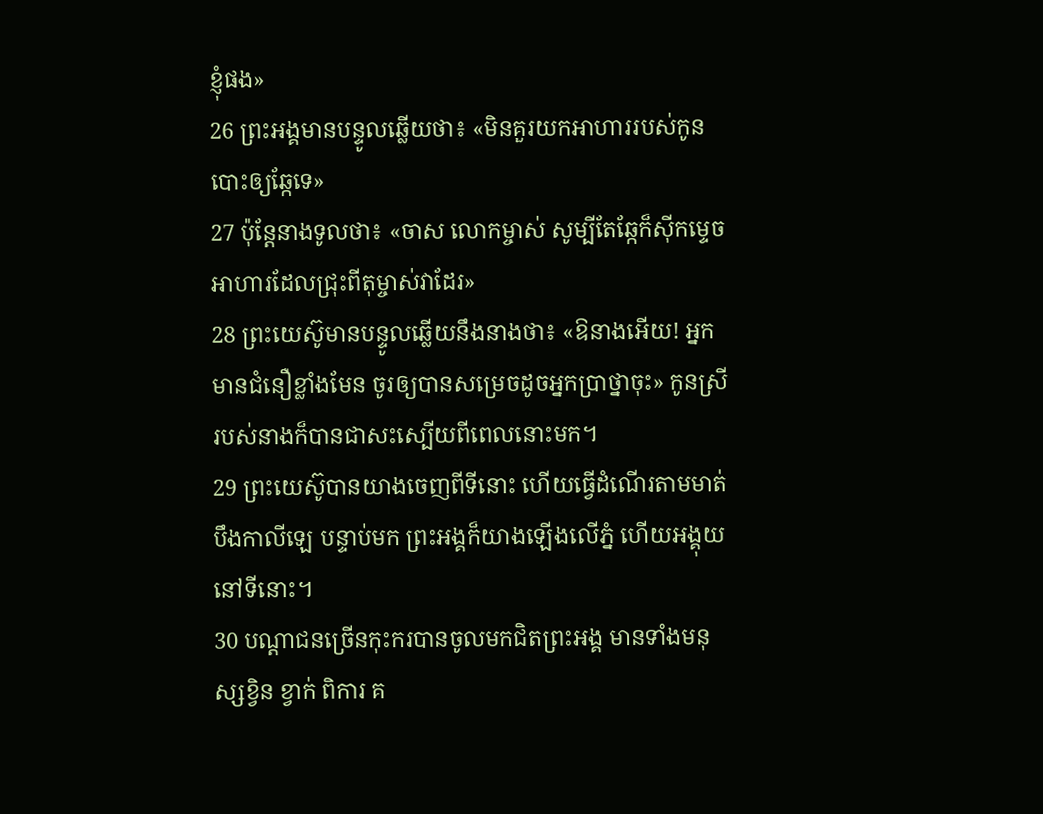ខ្ញុំផង»
26 ព្រះអង្គមានបន្ទូលឆ្លើយថា៖ «មិនគួរយកអាហាររបស់កូនបោះឲ្យឆ្កែទេ»
27 ប៉ុន្ដែនាងទូលថា៖ «ចាស លោកម្ចាស់ សូម្បីតែឆ្កែក៏ស៊ីកម្ទេចអាហារដែលជ្រុះពីតុម្ចាស់វាដែរ»
28 ព្រះយេស៊ូមានបន្ទូលឆ្លើយនឹងនាងថា៖ «ឱនាងអើយ! អ្នកមានជំនឿខ្លាំងមែន ចូរឲ្យបានសម្រេចដូចអ្នកប្រាថ្នាចុះ» កូនស្រីរបស់នាងក៏បានជាសះស្បើយពីពេលនោះមក។
29 ព្រះយេស៊ូបានយាងចេញពីទីនោះ ហើយធ្វើដំណើរតាមមាត់បឹងកាលីឡេ បន្ទាប់មក ព្រះអង្គក៏យាងឡើងលើភ្នំ ហើយអង្គុយនៅទីនោះ។
30 បណ្ដាជនច្រើនកុះករបានចូលមកជិតព្រះអង្គ មានទាំងមនុស្សខ្វិន ខ្វាក់ ពិការ គ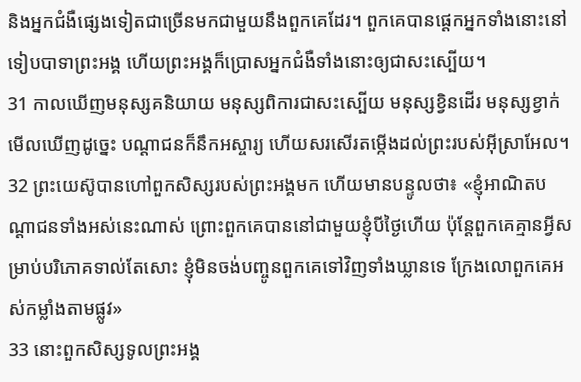និងអ្នកជំងឺផ្សេងទៀតជាច្រើនមកជាមួយនឹងពួកគេដែរ។ ពួកគេបានផ្ដេកអ្នកទាំងនោះនៅទៀបបាទាព្រះអង្គ ហើយព្រះអង្គក៏ប្រោសអ្នកជំងឺទាំងនោះឲ្យជាសះស្បើយ។
31 កាលឃើញមនុស្សគនិយាយ មនុស្សពិការជាសះស្បើយ មនុស្សខ្វិនដើរ មនុស្សខ្វាក់មើលឃើញដូច្នេះ បណ្ដាជនក៏នឹកអស្ចារ្យ ហើយសរសើរតម្កើងដល់ព្រះរបស់អ៊ីស្រាអែល។
32 ព្រះយេស៊ូបានហៅពួកសិស្សរបស់ព្រះអង្គមក ហើយមានបន្ទូលថា៖ «ខ្ញុំអាណិតបណ្ដាជនទាំងអស់នេះណាស់ ព្រោះពួកគេបាននៅជាមួយខ្ញុំបីថ្ងៃហើយ ប៉ុន្ដែពួកគេគ្មានអ្វីសម្រាប់បរិភោគទាល់តែសោះ ខ្ញុំមិនចង់បញ្ចូនពួកគេទៅវិញទាំងឃ្លានទេ ក្រែងលោពួកគេអស់កម្លាំងតាមផ្លូវ»
33 នោះពួកសិស្សទូលព្រះអង្គ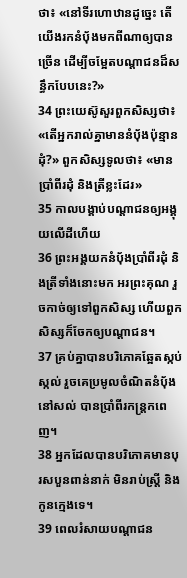ថា៖ «នៅទីរហោឋានដូច្នេះ តើយើងរកនំប៉័ងមកពីណាឲ្យបានច្រើន ដើម្បីចម្អែតបណ្ដាជនដ៏សន្ធឹកបែបនេះ?»
34 ព្រះយេស៊ូសួរពួកសិស្សថា៖ «តើអ្នករាល់គ្នាមាននំប៉័ងប៉ុន្មានដុំ?» ពួកសិស្សទូលថា៖ «មានប្រាំពីរដុំ និងត្រីខ្លះដែរ»
35 កាលបង្គាប់បណ្ដាជនឲ្យអង្គុយលើដីហើយ
36 ព្រះអង្គយកនំប៉័ងប្រាំពីរដុំ និងត្រីទាំងនោះមក អរព្រះគុណ រួចកាច់ឲ្យទៅពួកសិស្ស ហើយពួកសិស្សក៏ចែកឲ្យបណ្ដាជន។
37 គ្រប់គ្នាបានបរិភោគឆ្អែតស្កប់ស្កល់ រួចគេប្រមូលចំណិតនំប៉័ងនៅសល់ បានប្រាំពីរកន្ដ្រកពេញ។
38 អ្នកដែលបានបរិភោគមានបុរសបួនពាន់នាក់ មិនរាប់ស្ដ្រី និងកូនក្មេងទេ។
39 ពេលរំសាយបណ្ដាជន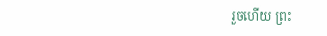រួចហើយ ព្រះ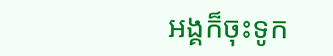អង្គក៏ចុះទូក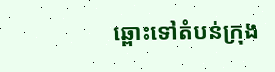ឆ្ពោះទៅតំបន់ក្រុង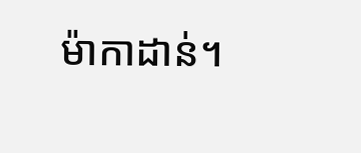ម៉ាកាដាន់។